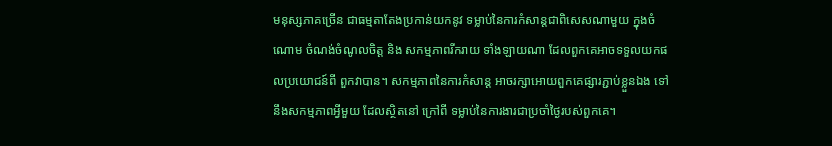មនុស្សភាគច្រើន ជាធម្មតាតែងប្រកាន់យកនូវ ទម្លាប់នៃការកំសាន្តជាពិសេសណាមួយ ក្នុងចំណោម ចំណង់ចំណូលចិត្ត និង សកម្មភាពរីករាយ ទាំងឡាយណា ដែលពួកគេអាចទទួលយកផលប្រយោជន៍ពី ពួកវាបាន។ សកម្មភាពនៃការកំសាន្ត អាចរក្សាអោយពួកគេផ្សារភ្ជាប់ខ្លួនឯង ទៅនឹងសកម្មភាពអ្វីមួយ ដែលស្ថិតនៅ ក្រៅពី ទម្លាប់នៃការងារជាប្រចាំថ្ងៃរបស់ពួកគេ។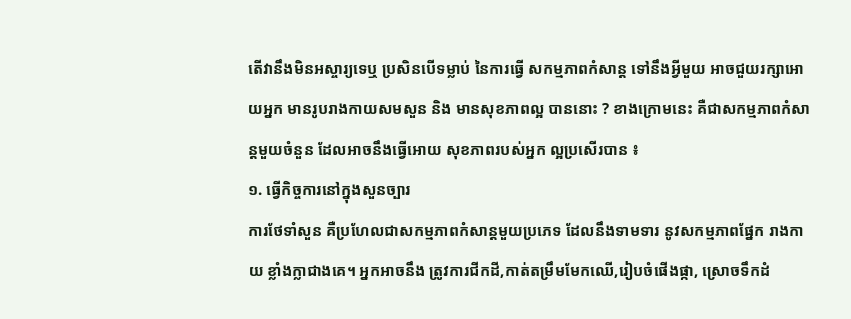តើវានឹងមិនអស្ចារ្យទេឬ ប្រសិនបើទម្លាប់ នៃការធ្វើ សកម្មភាពកំសាន្ត ទៅនឹងអ្វីមួយ អាចជួយរក្សាអោយអ្នក មានរូបរាងកាយសមសួន និង មានសុខភាពល្អ បាននោះ ? ខាងក្រោមនេះ គឺជាសកម្មភាពកំសាន្តមួយចំនួន ដែលអាចនឹងធ្វើអោយ សុខភាពរបស់អ្នក ល្អប្រសើរបាន ៖
១. ធ្វើកិច្ចការនៅក្នុងសួនច្បារ
ការថែទាំសួន គឺប្រហែលជាសកម្មភាពកំសាន្តមួយប្រភេទ ដែលនឹងទាមទារ នូវសកម្មភាពផ្នែក រាងកាយ ខ្លាំងក្លាជាងគេ។ អ្នកអាចនឹង ត្រូវការជីកដី,កាត់តម្រឹមមែកឈើ,រៀបចំផើងផ្កា, ស្រោចទឹកដំ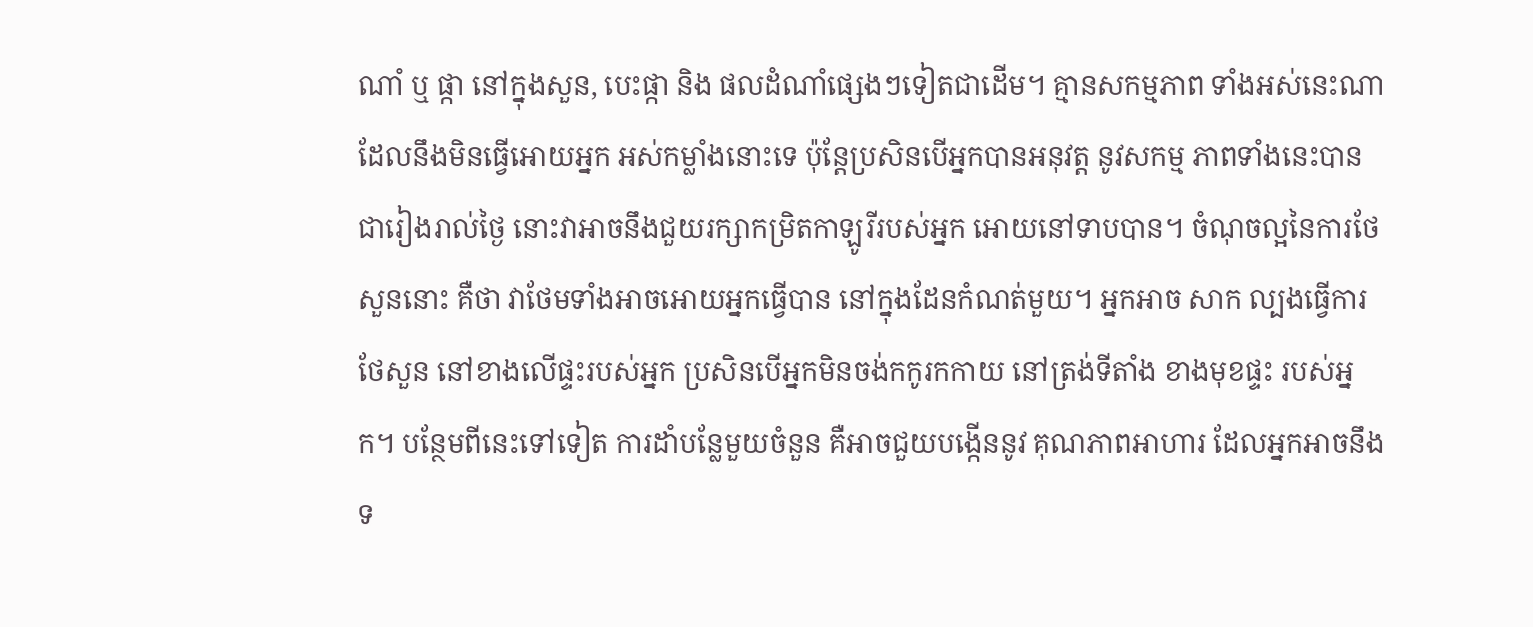ណាំ ឬ ផ្កា នៅក្នុងសួន, បេះផ្កា និង ផលដំណាំផ្សេងៗទៀតជាដើម។ គ្មានសកម្មភាព ទាំងអស់នេះណា ដែលនឹងមិនធ្វើអោយអ្នក អស់កម្លាំងនោះទេ ប៉ុន្តែប្រសិនបើអ្នកបានអនុវត្ត នូវសកម្ម ភាពទាំងនេះបានជារៀងរាល់ថ្ងៃ នោះវាអាចនឹងជួយរក្សាកម្រិតកាឡូរីរបស់អ្នក អោយនៅទាបបាន។ ចំណុចល្អនៃការថែសួននោះ គឺថា វាថែមទាំងអាចអោយអ្នកធ្វើបាន នៅក្នុងដែនកំណត់មួយ។ អ្នកអាច សាក ល្បងធ្វើការថែសួន នៅខាងលើផ្ទះរបស់អ្នក ប្រសិនបើអ្នកមិនចង់កកូរកកាយ នៅត្រង់ទីតាំង ខាងមុខផ្ទះ របស់អ្នក។ បន្ថែមពីនេះទៅទៀត ការដាំបន្លែមួយចំនួន គឺអាចជួយបង្កើននូវ គុណភាពអាហារ ដែលអ្នកអាចនឹងទ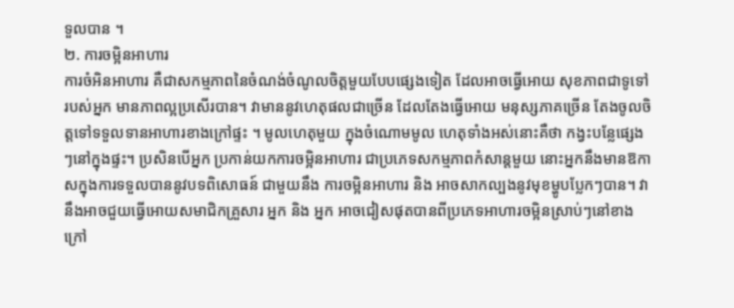ទួលបាន ។
២. ការចម្អិនអាហារ
ការចំអិនអាហារ គឺជាសកម្មភាពនៃចំណង់ចំណូលចិត្តមួយបែបផ្សេងទៀត ដែលអាចធ្វើអោយ សុខភាពជាទូទៅរបស់អ្នក មានភាពល្អប្រសើរបាន។ វាមាននូវហេតុផលជាច្រើន ដែលតែងធ្វើអោយ មនុស្សភាគច្រើន តែងចូលចិត្តទៅទទួលទានអាហារខាងក្រៅផ្ទះ ។ មូលហេតុមួយ ក្នុងចំណោមមូល ហេតុទាំងអស់នោះគឺថា កង្វះបន្លែផ្សេងៗនៅក្នុងផ្ទះ។ ប្រសិនបើអ្នក ប្រកាន់យកការចម្អិនអាហារ ជាប្រភេទសកម្មភាពកំសាន្តមួយ នោះអ្នកនឹងមានឱកាសក្នុងការទទួលបាននូវបទពិសោធន៍ ជាមួយនឹង ការចម្អិនអាហារ និង អាចសាកល្បងនូវមុខម្ហូបប្លែកៗបាន។ វានឹងអាចជួយធ្វើអោយសមាជិកគ្រួសារ អ្នក និង អ្នក អាចជៀសផុតបានពីប្រភេទអាហារចម្អិនស្រាប់ៗនៅខាងក្រៅ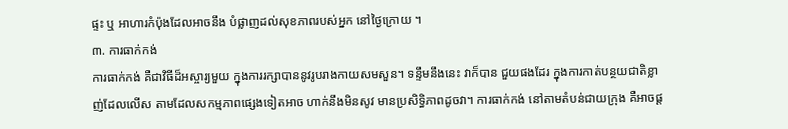ផ្ទះ ឬ អាហារកំប៉ុងដែលអាចនឹង បំផ្លាញដល់សុខភាពរបស់អ្នក នៅថ្ងៃក្រោយ ។
៣. ការធាក់កង់
ការធាក់កង់ គឺជាវិធីដ៏អស្ចារ្យមួយ ក្នុងការរក្សាបាននូវរូបរាងកាយសមសួន។ ទន្ទឹមនឹងនេះ វាក៏បាន ជួយផងដែរ ក្នុងការកាត់បន្ថយជាតិខ្លាញ់ដែលលើស តាមដែលសកម្មភាពផ្សេងទៀតអាច ហាក់នឹងមិនសូវ មានប្រសិទ្ធិភាពដូចវា។ ការធាក់កង់ នៅតាមតំបន់ជាយក្រុង គឺអាចផ្ត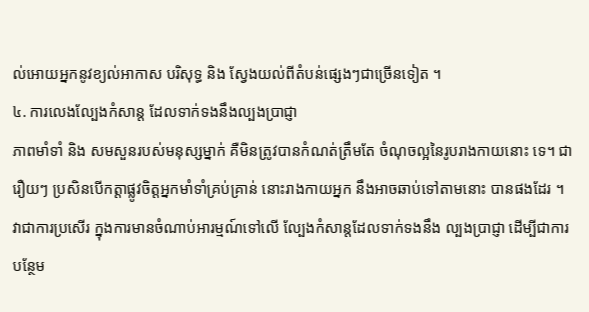ល់អោយអ្នកនូវខ្យល់អាកាស បរិសុទ្ធ និង ស្វែងយល់ពីតំបន់ផ្សេងៗជាច្រើនទៀត ។
៤. ការលេងល្បែងកំសាន្ត ដែលទាក់ទងនឹងល្បងប្រាជ្ញា
ភាពមាំទាំ និង សមសួនរបស់មនុស្សម្នាក់ គឺមិនត្រូវបានកំណត់ត្រឹមតែ ចំណុចល្អនៃរូបរាងកាយនោះ ទេ។ ជារឿយៗ ប្រសិនបើកត្តាផ្លូវចិត្តអ្នកមាំទាំគ្រប់គ្រាន់ នោះរាងកាយអ្នក នឹងអាចឆាប់ទៅតាមនោះ បានផងដែរ ។ វាជាការប្រសើរ ក្នុងការមានចំណាប់អារម្មណ៍ទៅលើ ល្បែងកំសាន្តដែលទាក់ទងនឹង ល្បងប្រាជ្ញា ដើម្បីជាការបន្ថែម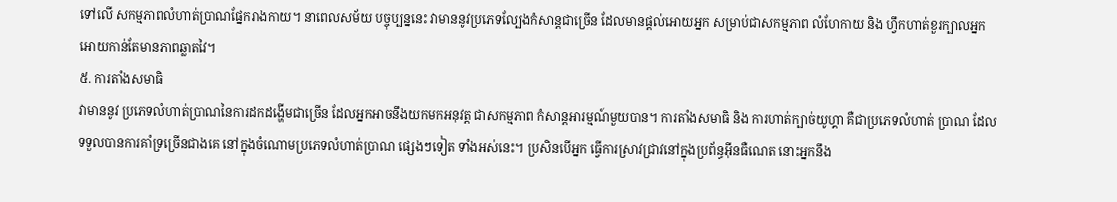ទៅលើ សកម្មភាពលំហាត់ប្រាណផ្នែករាងកាយ។ នាពេលសម័យ បច្ចុប្បន្ននេះ វាមាននូវប្រភេទល្បែងកំសាន្តជាច្រើន ដែលមានផ្តល់អោយអ្នក សម្រាប់ជាសកម្មភាព លំហែកាយ និង ហ្វឹកហាត់ខួរក្បាលអ្នក អោយកាន់តែមានភាពឆ្លាតវៃ។
៥. ការតាំងសមាធិ
វាមាននូវ ប្រភេទលំហាត់ប្រាណនៃការដកដង្ហើមជាច្រើន ដែលអ្នកអាចនឹងយកមកអនុវត្ត ជាសកម្មភាព កំសាន្តអារម្មណ៍មួយបាន។ ការតាំងសមាធិ និង ការហាត់ក្បាច់យូហ្គា គឺជាប្រភេទលំហាត់ ប្រាណ ដែលទទួលបានការគាំទ្រច្រើនជាងគេ នៅក្នុងចំណោមប្រភេទលំហាត់ប្រាណ ផ្សេងៗទៀត ទាំងអស់នេះ។ ប្រសិនបើអ្នក ធ្វើការស្រាវជ្រាវនៅក្នុងប្រព័ន្ធអ៊ីនធឺណេត នោះអ្នកនឹង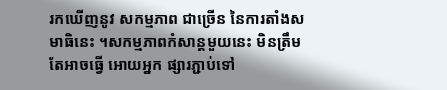រកឃើញនូវ សកម្មភាព ជាច្រើន នៃការតាំងសមាធិនេះ ។សកម្មភាពកំសាន្តមួយនេះ មិនត្រឹមតែអាចធ្វើ អោយអ្នក ផ្សារភ្ជាប់ទៅ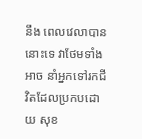នឹង ពេលវេលាបាននោះទេ វាថែមទាំងអាច នាំអ្នកទៅរកជីវិតដែលប្រកបដោយ សុខ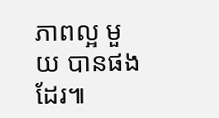ភាពល្អ មួយ បានផងដែរ៕